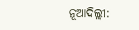ନୂଆଦିଲ୍ଲୀ: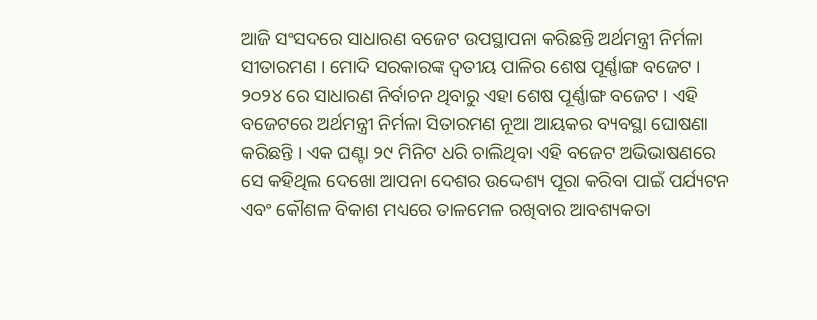ଆଜି ସଂସଦରେ ସାଧାରଣ ବଜେଟ ଉପସ୍ଥାପନା କରିଛନ୍ତି ଅର୍ଥମନ୍ତ୍ରୀ ନିର୍ମଳା ସୀତାରମଣ । ମୋଦି ସରକାରଙ୍କ ଦ୍ୱତୀୟ ପାଳିର ଶେଷ ପୂର୍ଣ୍ଣାଙ୍ଗ ବଜେଟ । ୨୦୨୪ ରେ ସାଧାରଣ ନିର୍ବାଚନ ଥିବାରୁ ଏହା ଶେଷ ପୂର୍ଣ୍ଣାଙ୍ଗ ବଜେଟ । ଏହି ବଜେଟରେ ଅର୍ଥମନ୍ତ୍ରୀ ନିର୍ମଳା ସିତାରମଣ ନୂଆ ଆୟକର ବ୍ୟବସ୍ଥା ଘୋଷଣା କରିଛନ୍ତି । ଏକ ଘଣ୍ଟା ୨୯ ମିନିଟ ଧରି ଚାଲିଥିବା ଏହି ବଜେଟ ଅଭିଭାଷଣରେ ସେ କହିଥିଲ ଦେଖୋ ଆପନା ଦେଶର ଉଦ୍ଦେଶ୍ୟ ପୂରା କରିବା ପାଇଁ ପର୍ଯ୍ୟଟନ ଏବଂ କୌଶଳ ବିକାଶ ମଧ୍ୟରେ ତାଳମେଳ ରଖିବାର ଆବଶ୍ୟକତା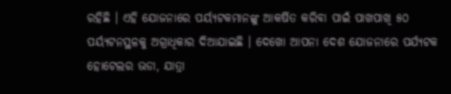ରହିଛି । ଏହି ଯୋଜନାରେ ପର୍ୟ୍ୟଟକମାନଙ୍କୁ ଆକର୍ଷିତ କରିବା ପାଇଁ ପାଖପାଖି ୫୦ ପର୍ୟ୍ୟଟନସ୍ଥଳକୁ ଅଗ୍ରାଧିକାର ଦିଆଯାଇଛି । ଦେଖୋ ଆପନା ଦେଶ ଯୋଜନାରେ ପର୍ଯ୍ୟଟକ ହୋଟେଲର ଭଡା, ଯାତ୍ରା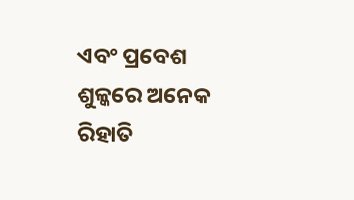ଏବଂ ପ୍ରବେଶ ଶୁଳ୍କରେ ଅନେକ ରିହାତି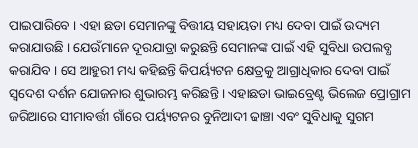ପାଇପାରିବେ । ଏହା ଛଡା ସେମାନଙ୍କୁ ବିତ୍ତୀୟ ସହାୟତା ମଧ୍ୟ ଦେବା ପାଇଁ ଉଦ୍ୟମ କରାଯାଉଛି । ଯେଉଁମାନେ ଦୂରଯାତ୍ରା କରୁଛନ୍ତି ସେମାନଙ୍କ ପାଇଁ ଏହି ସୁବିଧା ଉପଲବ୍ଧ କରାଯିବ । ସେ ଆହୁରୀ ମଧ୍ୟ କହିଛନ୍ତି କିପର୍ୟ୍ୟଟନ କ୍ଷେତ୍ରକୁ ଆଗ୍ରାଧିକାର ଦେବା ପାଇଁ ସ୍ୱଦେଶ ଦର୍ଶନ ଯୋଜନାର ଶୁଭାରମ୍ଭ କରିଛନ୍ତି । ଏହାଛଡା ଭାଇବ୍ରେଣ୍ଟ ଭିଲେଜ ପ୍ରୋଗ୍ରାମ ଜରିଆରେ ସୀମାବର୍ତ୍ତୀ ଗାଁରେ ପର୍ୟ୍ୟଟନର ବୁନିଆଦୀ ଢାଞ୍ଚା ଏବଂ ସୁବିଧାକୁ ସୁଗମ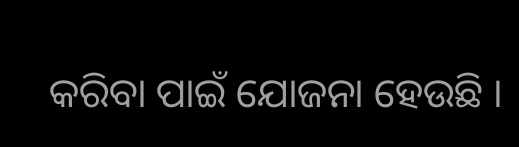କରିବା ପାଇଁ ଯୋଜନା ହେଉଛି ।